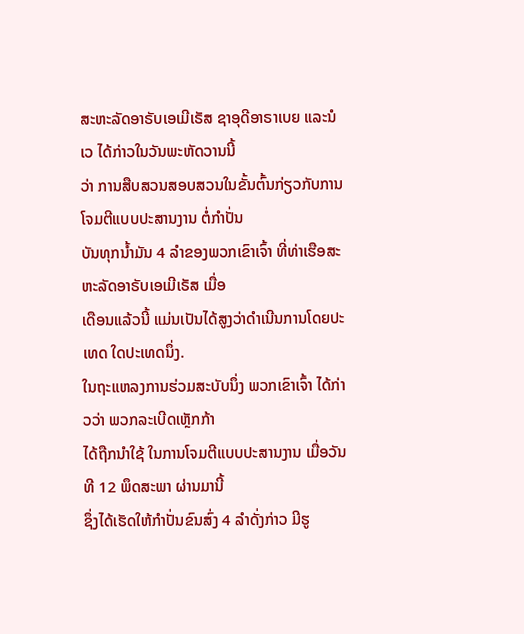ສະຫະລັດອາຣັບເອເມີເຣັສ ຊາອຸດີອາຣາເບຍ ແລະນໍເວ ໄດ້ກ່າວໃນວັນພະຫັດວານນີ້
ວ່າ ການສືບສວນສອບສວນໃນຂັ້ນຕົ້ນກ່ຽວກັບການໂຈມຕີແບບປະສານງານ ຕໍ່ກຳປັ່ນ
ບັນທຸກນ້ຳມັນ 4 ລຳຂອງພວກເຂົາເຈົ້າ ທີ່ທ່າເຮືອສະຫະລັດອາຣັບເອເມີເຣັສ ເມື່ອ
ເດືອນແລ້ວນີ້ ແມ່ນເປັນໄດ້ສູງວ່າດຳເນີນການໂດຍປະເທດ ໃດປະເທດນຶ່ງ.
ໃນຖະແຫລງການຮ່ວມສະບັບນຶ່ງ ພວກເຂົາເຈົ້າ ໄດ້ກ່າວວ່າ ພວກລະເບີດເຫຼັກກ້າ
ໄດ້ຖືກນຳໃຊ້ ໃນການໂຈມຕີແບບປະສານງານ ເມື່ອວັນທີ 12 ພຶດສະພາ ຜ່ານມານີ້
ຊຶ່ງໄດ້ເຮັດໃຫ້ກຳປັ່ນຂົນສົ່ງ 4 ລຳດັ່ງກ່າວ ມີຮູ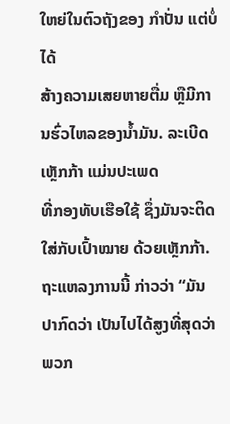ໃຫຍ່ໃນຕົວຖັງຂອງ ກຳປັ່ນ ແຕ່ບໍ່ໄດ້
ສ້າງຄວາມເສຍຫາຍຕື່ມ ຫຼືມີການຮົ່ວໄຫລຂອງນ້ຳມັນ. ລະເບີດເຫຼັກກ້າ ແມ່ນປະເພດ
ທີ່ກອງທັບເຮືອໃຊ້ ຊຶ່ງມັນຈະຕິດໃສ່ກັບເປົ້າໝາຍ ດ້ວຍເຫຼັກກ້າ.
ຖະແຫລງການນີ້ ກ່າວວ່າ “ມັນປາກົດວ່າ ເປັນໄປໄດ້ສູງທີ່ສຸດວ່າ ພວກ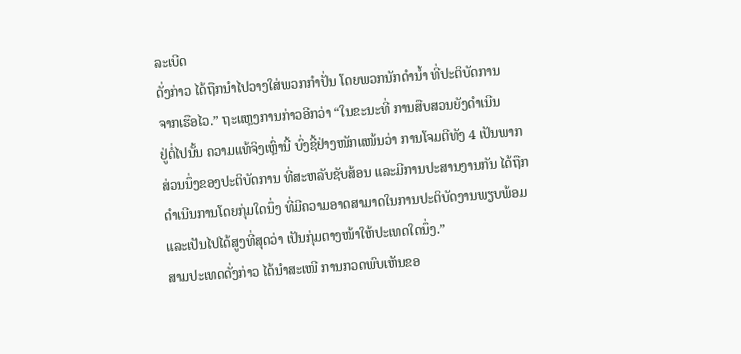ລະເບີດ
ດັ່ງກ່າວ ໄດ້ຖືກນຳໄປວາງໃສ່ພວກກຳປັ່ນ ໂດຍພວກນັກດຳນ້ຳ ທີ່ປະຕິບັດການ
ຈາກເຮືອໄວ.” ຖະແຫຼງການກ່າວອີກວ່າ “ໃນຂະນະທີ່ ການສືບສວນຍັງດຳເນີນ
ຢູ່ຕໍ່ໄປນັ້ນ ຄວາມແທ້ຈິງເຫຼົ່ານີ້ ບົ່ງຊີ້ຢ່າງໜັກແໜ້ນວ່າ ການໂຈມຕີທັງ 4 ເປັນພາກ
ສ່ວນນຶ່ງຂອງປະຕິບັດການ ທີ່ສະຫລັບຊັບສ້ອນ ແລະມີການປະສານງານກັນ ໄດ້ຖືກ
ດຳເນີນການໂດຍກຸ່ມໃດນຶ່ງ ທີ່ມີຄວາມອາດສາມາດໃນການປະຕິບັດງານພຽບພ້ອມ
ແລະເປັນໄປໄດ້ສູງທີ່ສຸດວ່າ ເປັນກຸ່ມຕາງໜ້າໃຫ້ປະເທດໃດນຶ່ງ.”
ສາມປະເທດດັ່ງກ່າວ ໄດ້ນຳສະເໜີ ການກວດພົບເຫັນຂອ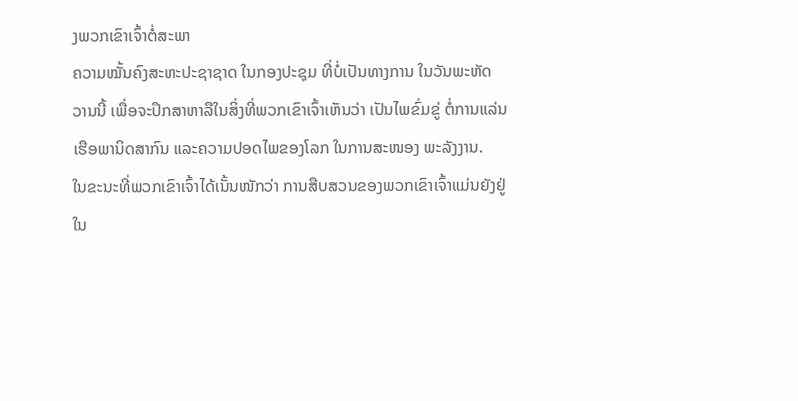ງພວກເຂົາເຈົ້າຕໍ່ສະພາ
ຄວາມໝັ້ນຄົງສະຫະປະຊາຊາດ ໃນກອງປະຊຸມ ທີ່ບໍ່ເປັນທາງການ ໃນວັນພະຫັດ
ວານນີ້ ເພື່ອຈະປຶກສາຫາລືໃນສິ່ງທີ່ພວກເຂົາເຈົ້າເຫັນວ່າ ເປັນໄພຂົ່ມຂູ່ ຕໍ່ການແລ່ນ
ເຮືອພານິດສາກົນ ແລະຄວາມປອດໄພຂອງໂລກ ໃນການສະໜອງ ພະລັງງານ.
ໃນຂະນະທີ່ພວກເຂົາເຈົ້າໄດ້ເນັ້ນໜັກວ່າ ການສືບສວນຂອງພວກເຂົາເຈົ້າແມ່ນຍັງຢູ່
ໃນ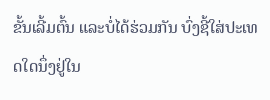ຂັ້ນເລີ້ມຕົ້ນ ແລະບໍ່ໄດ້ຮ່ວມກັນ ບົ່ງຊີ້ໃສ່ປະເທດໃດນຶ່ງຢູ່ໃນ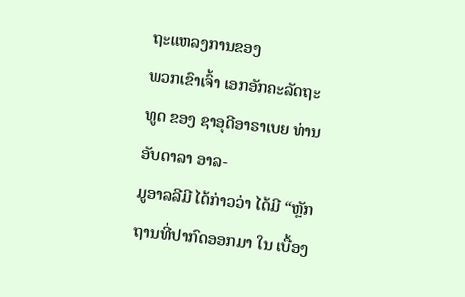ຖະແຫລງການຂອງ
ພວກເຂົາເຈົ້າ ເອກອັກຄະລັດຖະທູດ ຂອງ ຊາອຸດີອາຣາເບຍ ທ່ານ ອັບດາລາ ອາລ-
ມູອາລລີມີ ໄດ້ກ່າວວ່າ ໄດ້ມີ “ຫຼັກຖານທີ່ປາກົດອອກມາ ໃນ ເບື້ອງ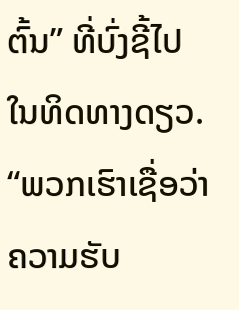ຕົ້ນ” ທີ່ບົ່ງຊີ້ໄປ
ໃນທິດທາງດຽວ.
“ພວກເຮົາເຊື່ອວ່າ ຄວາມຮັບ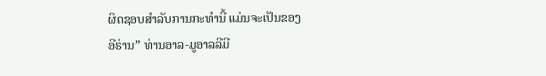ຜິດຊອບສຳລັບການກະທຳນີ້ ແມ່ນຈະເປັນຂອງ
ອີຣ່ານ” ທ່ານອາລ-ມູອາລລີມີ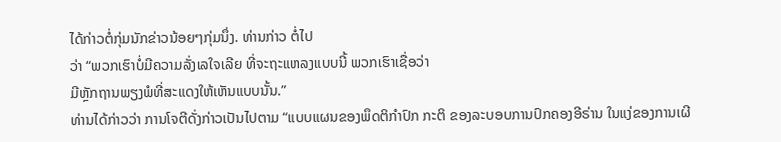ໄດ້ກ່າວຕໍ່ກຸ່ມນັກຂ່າວນ້ອຍໆກຸ່ມນຶ່ງ. ທ່ານກ່າວ ຕໍ່ໄປ
ວ່າ “ພວກເຮົາບໍ່ມີຄວາມລັ່ງເລໃຈເລີຍ ທີ່ຈະຖະແຫລງແບບນີ້ ພວກເຮົາເຊື່ອວ່າ
ມີຫຼັກຖານພຽງພໍທີ່ສະແດງໃຫ້ເຫັນແບບນັ້ນ.”
ທ່ານໄດ້ກ່າວວ່າ ການໂຈຕີດັ່ງກ່າວເປັນໄປຕາມ “ແບບແຜນຂອງພຶດຕິກຳປົກ ກະຕິ ຂອງລະບອບການປົກຄອງອີຣ່ານ ໃນແງ່ຂອງການເຜີ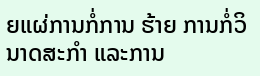ຍແຜ່ການກໍ່ການ ຮ້າຍ ການກໍ່ວິນາດສະກຳ ແລະການ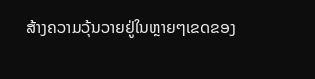ສ້າງຄວາມວຸ້ນວາຍຢູ່ໃນຫຼາຍໆເຂດຂອງ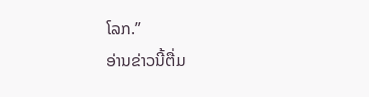ໂລກ.”
ອ່ານຂ່າວນີ້ຕື່ມ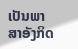ເປັນພາສາອັງກິດ